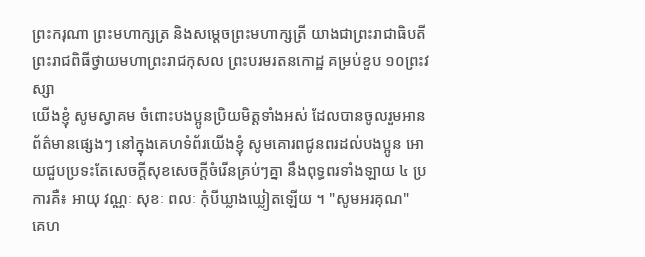ព្រះករុណា ព្រះមហាក្សត្រ និងសម្តេចព្រះមហាក្សត្រី យាងជាព្រះរាជាធិបតី ព្រះរាជពិធីថ្វាយមហាព្រះរាជកុសល ព្រះបរមរតនកោដ្ឋ គម្រប់ខួប ១០ព្រះវស្សា
យើងខ្ញុំ សូមស្វាគម ចំពោះបងប្អូនប្រិយមិត្តទាំងអស់ ដែលបានចូលរួមអានព័ត៌មានផ្សេងៗ នៅក្នុងគេហទំព័រយើងខ្ញុំ សូមគោរពជូនពរដល់បងប្អូន អោយជួបប្រទះតែសេចក្តីសុខសេចក្តីចំរើនគ្រប់ៗគ្នា នឹងពុទ្ធពរទាំងឡាយ ៤ ប្រការគឺ៖ អាយុ វណ្ណៈ សុខៈ ពលៈ កំុបីឃ្លាងឃ្លៀតឡើយ ។ "សូមអរគុណ"
គេហ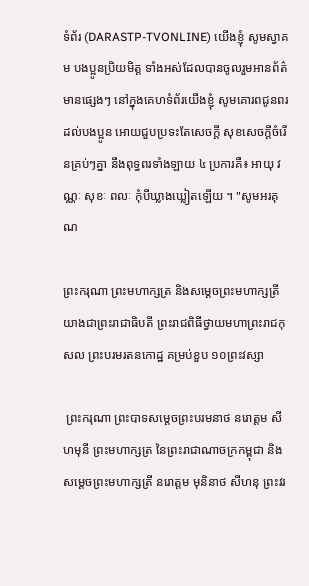ទំព័រ (DARASTP-TVONLINE) យើងខ្ញុំ សូមស្វាគម បងប្អូនប្រិយមិត្ត ទាំងអស់ដែលបានចូលរួមអានព័ត៌មានផ្សេងៗ នៅក្នុងគេហទំព័រយើងខ្ញុំ សូមគោរពជូនពរដល់បងប្អូន អោយជួបប្រទះតែសេចក្តី សុខសេចក្តីចំរើនគ្រប់ៗគ្នា នឹងពុទ្ធពរទាំងឡាយ ៤ ប្រការគឺ៖ អាយុ វណ្ណៈ សុខៈ ពលៈ កំុបីឃ្លាងឃ្លៀតឡើយ ។ "សូមអរគុណ

ព្រះករុណា ព្រះមហាក្សត្រ និងសម្តេចព្រះមហាក្សត្រី យាងជាព្រះរាជាធិបតី ព្រះរាជពិធីថ្វាយមហាព្រះរាជកុសល ព្រះបរមរតនកោដ្ឋ គម្រប់ខួប ១០ព្រះវស្សា

 ព្រះករុណា ព្រះបាទសម្ដេចព្រះបរមនាថ នរោត្ដម សីហមុនី ព្រះមហាក្សត្រ នៃព្រះរាជាណាចក្រកម្ពុជា និងសម្ដេចព្រះមហាក្សត្រី នរោត្ដម មុនិនាថ សីហនុ ព្រះវរ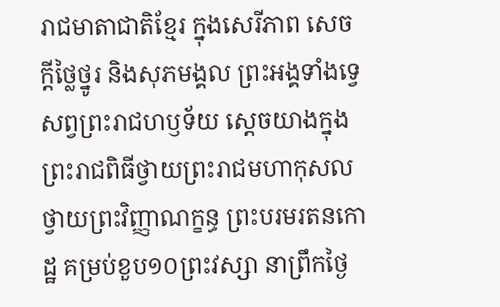រាជមាតាជាតិខ្មែរ ក្នុងសេរីភាព សេចក្ដីថ្លៃថ្នូរ និងសុភមង្គល ព្រះអង្គទាំងទ្វេសព្វព្រះរាជហឫទ័យ ស្តេចយាងក្នុងព្រះរាជពិធីថ្វាយព្រះរាជមហាកុសល ថ្វាយព្រះវិញ្ញាណក្ខន្ធ ព្រះបរមរតនកោដ្ឋ គម្រប់ខួប១០ព្រះវស្សា នាព្រឹកថ្ងៃ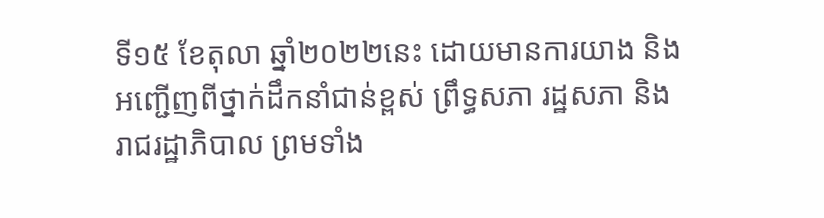ទី១៥ ខែតុលា ឆ្នាំ២០២២នេះ ដោយមានការយាង និងអញ្ជើញពីថ្នាក់ដឹកនាំជាន់ខ្ពស់ ព្រឹទ្ធសភា រដ្ឋសភា និងរាជរដ្ឋាភិបាល ព្រមទាំង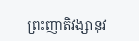ព្រះញាតិវង្សានុវ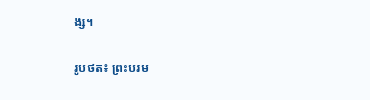ង្ស។

រូបថត៖ ព្រះបរម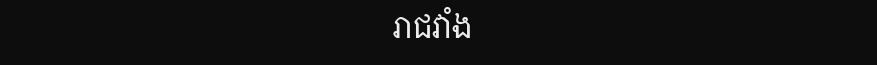រាជវាំង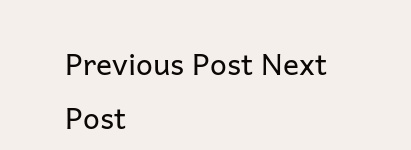Previous Post Next Post